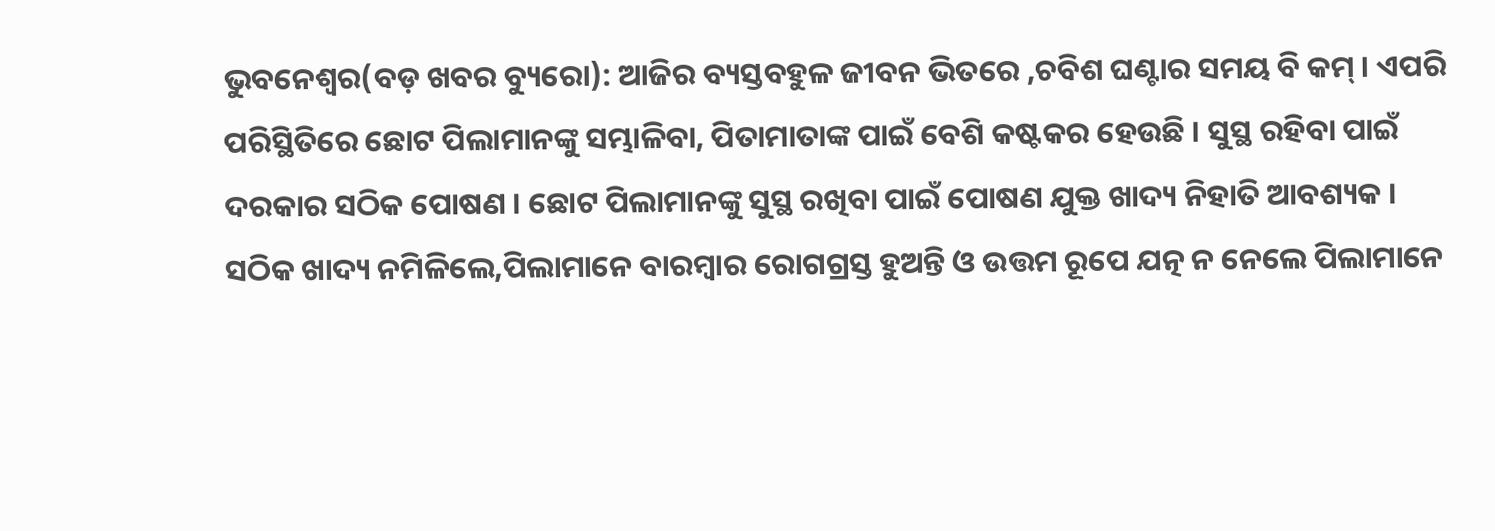ଭୁବନେଶ୍ୱର(ବଡ଼ ଖବର ବ୍ୟୁରୋ): ଆଜିର ବ୍ୟସ୍ତବହୁଳ ଜୀବନ ଭିତରେ ,ଚବିଶ ଘଣ୍ଟାର ସମୟ ବି କମ୍ । ଏପରି ପରିସ୍ଥିତିରେ ଛୋଟ ପିଲାମାନଙ୍କୁ ସମ୍ଭାଳିବା, ପିତାମାତାଙ୍କ ପାଇଁ ବେଶି କଷ୍ଟକର ହେଉଛି । ସୁସ୍ଥ ରହିବା ପାଇଁ ଦରକାର ସଠିକ ପୋଷଣ । ଛୋଟ ପିଲାମାନଙ୍କୁ ସୁସ୍ଥ ରଖିବା ପାଇଁ ପୋଷଣ ଯୁକ୍ତ ଖାଦ୍ୟ ନିହାତି ଆବଶ୍ୟକ ।
ସଠିକ ଖାଦ୍ୟ ନମିଳିଲେ,ପିଲାମାନେ ବାରମ୍ବାର ରୋଗଗ୍ରସ୍ତ ହୁଅନ୍ତି ଓ ଉତ୍ତମ ରୂପେ ଯତ୍ନ ନ ନେଲେ ପିଲାମାନେ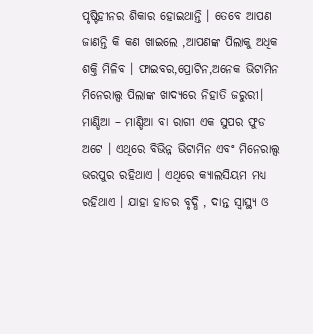ପୃଷ୍ଟିହୀନର ଶିକାର ହୋଇଥାନ୍ତି । ତେବେ ଆପଣ ଜାଣନ୍ତି କି କଣ ଖାଇଲେ ,ଆପଣଙ୍କ ପିଲାକୁ ଅଧିକ ଶକ୍ତି ମିଳିବ । ଫାଇବର,ପ୍ରୋଟିନ,ଅନେକ ଭିଟାମିନ ମିନେରାଲ୍ସ ପିଲାଙ୍କ ଖାଦ୍ୟରେ ନିହାତି ଜରୁରୀ।
ମାଣ୍ଡିଆ – ମାଣ୍ଡିଆ ବା ରାଗୀ ଏକ ସୁପର ଫୁଡ ଅଟେ । ଏଥିରେ ବିଭିନ୍ନ ଭିଟାମିନ ଏବଂ ମିନେରାଲ୍ସ ଭରପୁର ରହିଥାଏ । ଏଥିରେ କ୍ୟାଲସିୟମ ମଧ୍ୟ ରହିଥାଏ । ଯାହା ହାଡର ବୃଦ୍ଧି , ଦାନ୍ତ ସ୍ୱାସ୍ଥ୍ୟ ଓ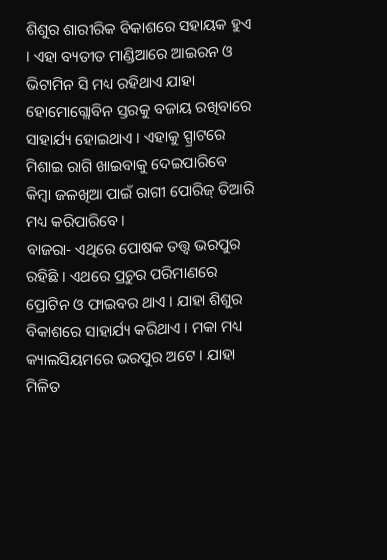ଶିଶୁର ଶାରୀରିକ ବିକାଶରେ ସହାୟକ ହୁଏ । ଏହା ବ୍ୟତୀତ ମାଣ୍ଡିଆରେ ଆଇରନ ଓ ଭିଟାମିନ ସି ମଧ୍ୟ ରହିଥାଏ ଯାହା ହୋମୋଗ୍ଲୋବିନ ସ୍ତରକୁ ବଜାୟ ରଖିବାରେ ସାହାର୍ଯ୍ୟ ହୋଇଥାଏ । ଏହାକୁ ସ୍ପ୍ରାଟରେ ମିଶାଇ ରାଗି ଖାଇବାକୁ ଦେଇପାରିବେ କିମ୍ବା ଜଳଖିଆ ପାଇଁ ରାଗୀ ପୋରିଜ୍ ତିଆରି ମଧ୍ୟ କରିପାରିବେ।
ବାଜରା- ଏଥିରେ ପୋଷକ ତତ୍ତ୍ୱ ଭରପୁର ରହିଛି । ଏଥରେ ପ୍ରଚୁର ପରିମାଣରେ ପ୍ରୋଟିନ ଓ ଫାଇବର ଥାଏ । ଯାହା ଶିଶୁର ବିକାଶରେ ସାହାର୍ଯ୍ୟ କରିଥାଏ । ମକା ମଧ୍ୟ କ୍ୟାଲସିୟମରେ ଭରପୁର ଅଟେ । ଯାହା ମିଳିତ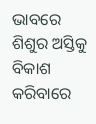ଭାବରେ ଶିଶୁର ଅସ୍ତିକୁ ବିକାଶ କରିବାରେ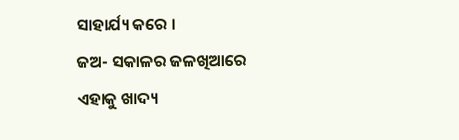ସାହାର୍ଯ୍ୟ କରେ ।
ଜଅ- ସକାଳର ଜଳଖିଆରେ ଏହାକୁ ଖାଦ୍ୟ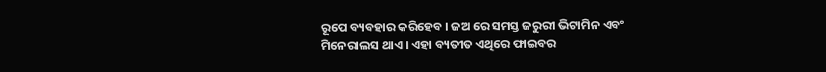ରୂପେ ବ୍ୟବହାର କରିହେବ । ଜଅ ରେ ସମସ୍ତ ଜରୁରୀ ଭିଟାମିନ ଏବଂ ମିନେରାଲସ ଥାଏ । ଏହା ବ୍ୟତୀତ ଏଥିରେ ଫାଇବର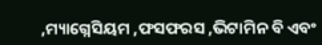,ମ୍ୟାଗ୍ନେସିୟମ ,ଫସଫରସ ,ଭିଟାମିନ ବି ଏବଂ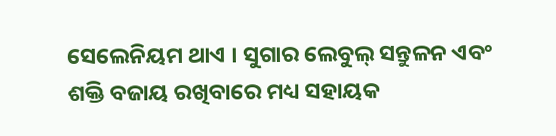ସେଲେନିୟମ ଥାଏ । ସୁଗାର ଲେବୁଲ୍ ସନ୍ତୁଳନ ଏବଂ ଶକ୍ତି ବଜାୟ ରଖିବାରେ ମଧ୍ୟ ସହାୟକ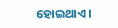ହୋଇଥାଏ ।